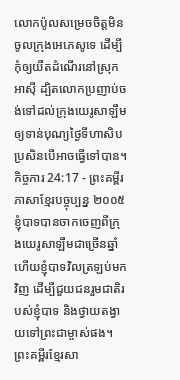លោកប៉ូលសម្រេចចិត្តមិនចូលក្រុងអេភេសូទេ ដើម្បីកុំឲ្យយឺតដំណើរនៅស្រុកអាស៊ី ដ្បិតលោកប្រញាប់ចង់ទៅដល់ក្រុងយេរូសាឡឹម ឲ្យទាន់បុណ្យថ្ងៃទីហាសិប ប្រសិនបើអាចធ្វើទៅបាន។
កិច្ចការ 24:17 - ព្រះគម្ពីរភាសាខ្មែរបច្ចុប្បន្ន ២០០៥ ខ្ញុំបាទបានចាកចេញពីក្រុងយេរូសាឡឹមជាច្រើនឆ្នាំ ហើយខ្ញុំបាទវិលត្រឡប់មកវិញ ដើម្បីជួយជនរួមជាតិរបស់ខ្ញុំបាទ និងថ្វាយតង្វាយទៅព្រះជាម្ចាស់ផង។ ព្រះគម្ពីរខ្មែរសា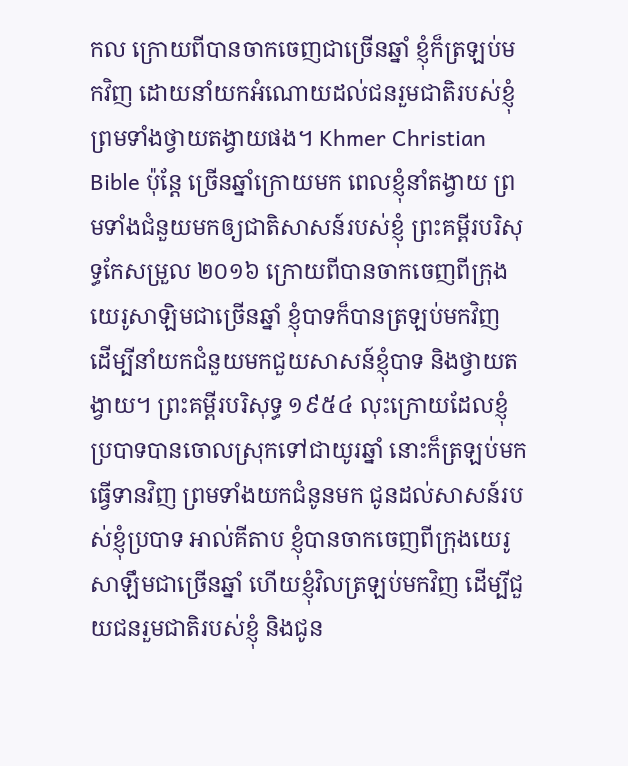កល ក្រោយពីបានចាកចេញជាច្រើនឆ្នាំ ខ្ញុំក៏ត្រឡប់មកវិញ ដោយនាំយកអំណោយដល់ជនរួមជាតិរបស់ខ្ញុំ ព្រមទាំងថ្វាយតង្វាយផង។ Khmer Christian Bible ប៉ុន្តែ ច្រើនឆ្នាំក្រោយមក ពេលខ្ញុំនាំតង្វាយ ព្រមទាំងជំនួយមកឲ្យជាតិសាសន៍របស់ខ្ញុំ ព្រះគម្ពីរបរិសុទ្ធកែសម្រួល ២០១៦ ក្រោយពីបានចាកចេញពីក្រុងយេរូសាឡិមជាច្រើនឆ្នាំ ខ្ញុំបាទក៏បានត្រឡប់មកវិញ ដើម្បីនាំយកជំនួយមកជួយសាសន៍ខ្ញុំបាទ និងថ្វាយតង្វាយ។ ព្រះគម្ពីរបរិសុទ្ធ ១៩៥៤ លុះក្រោយដែលខ្ញុំប្របាទបានចោលស្រុកទៅជាយូរឆ្នាំ នោះក៏ត្រឡប់មកធ្វើទានវិញ ព្រមទាំងយកជំនូនមក ជូនដល់សាសន៍របស់ខ្ញុំប្របាទ អាល់គីតាប ខ្ញុំបានចាកចេញពីក្រុងយេរូសាឡឹមជាច្រើនឆ្នាំ ហើយខ្ញុំវិលត្រឡប់មកវិញ ដើម្បីជួយជនរួមជាតិរបស់ខ្ញុំ និងជូន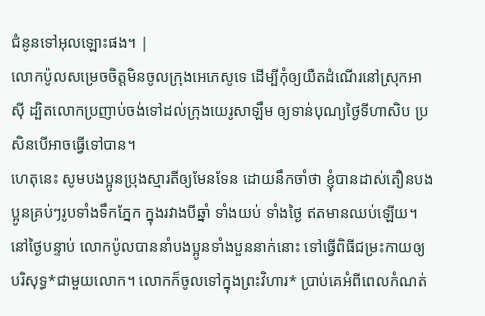ជំនូនទៅអុលឡោះផង។ |
លោកប៉ូលសម្រេចចិត្តមិនចូលក្រុងអេភេសូទេ ដើម្បីកុំឲ្យយឺតដំណើរនៅស្រុកអាស៊ី ដ្បិតលោកប្រញាប់ចង់ទៅដល់ក្រុងយេរូសាឡឹម ឲ្យទាន់បុណ្យថ្ងៃទីហាសិប ប្រសិនបើអាចធ្វើទៅបាន។
ហេតុនេះ សូមបងប្អូនប្រុងស្មារតីឲ្យមែនទែន ដោយនឹកចាំថា ខ្ញុំបានដាស់តឿនបងប្អូនគ្រប់ៗរូបទាំងទឹកភ្នែក ក្នុងរវាងបីឆ្នាំ ទាំងយប់ ទាំងថ្ងៃ ឥតមានឈប់ឡើយ។
នៅថ្ងៃបន្ទាប់ លោកប៉ូលបាននាំបងប្អូនទាំងបួននាក់នោះ ទៅធ្វើពិធីជម្រះកាយឲ្យបរិសុទ្ធ*ជាមួយលោក។ លោកក៏ចូលទៅក្នុងព្រះវិហារ* ប្រាប់គេអំពីពេលកំណត់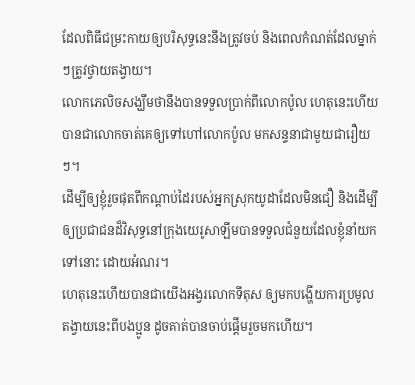ដែលពិធីជម្រះកាយឲ្យបរិសុទ្ធនេះនឹងត្រូវចប់ និងពេលកំណត់ដែលម្នាក់ៗត្រូវថ្វាយតង្វាយ។
លោកភេលិចសង្ឃឹមថានឹងបានទទួលប្រាក់ពីលោកប៉ូល ហេតុនេះហើយបានជាលោកចាត់គេឲ្យទៅហៅលោកប៉ូល មកសន្ទនាជាមួយជារឿយៗ។
ដើម្បីឲ្យខ្ញុំរួចផុតពីកណ្ដាប់ដៃរបស់អ្នកស្រុកយូដាដែលមិនជឿ និងដើម្បីឲ្យប្រជាជនដ៏វិសុទ្ធនៅក្រុងយេរូសាឡឹមបានទទួលជំនួយដែលខ្ញុំនាំយកទៅនោះ ដោយអំណរ។
ហេតុនេះហើយបានជាយើងអង្វរលោកទីតុស ឲ្យមកបង្ហើយការប្រមូលតង្វាយនេះពីបងប្អូន ដូចគាត់បានចាប់ផ្ដើមរួចមកហើយ។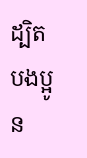ដ្បិតបងប្អូន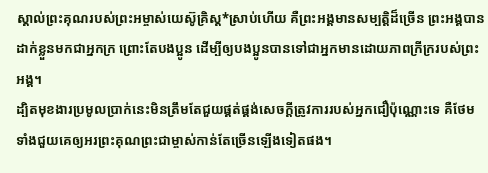ស្គាល់ព្រះគុណរបស់ព្រះអម្ចាស់យេស៊ូគ្រិស្ត*ស្រាប់ហើយ គឺព្រះអង្គមានសម្បត្តិដ៏ច្រើន ព្រះអង្គបានដាក់ខ្លួនមកជាអ្នកក្រ ព្រោះតែបងប្អូន ដើម្បីឲ្យបងប្អូនបានទៅជាអ្នកមានដោយភាពក្រីក្ររបស់ព្រះអង្គ។
ដ្បិតមុខងារប្រមូលប្រាក់នេះមិនត្រឹមតែជួយផ្គត់ផ្គង់សេចក្ដីត្រូវការរបស់អ្នកជឿប៉ុណ្ណោះទេ គឺថែមទាំងជួយគេឲ្យអរព្រះគុណព្រះជាម្ចាស់កាន់តែច្រើនឡើងទៀតផង។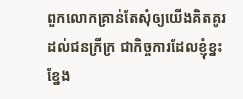ពួកលោកគ្រាន់តែសុំឲ្យយើងគិតគូរដល់ជនក្រីក្រ ជាកិច្ចការដែលខ្ញុំខ្នះខ្នែង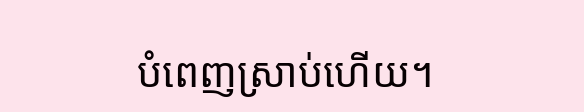បំពេញស្រាប់ហើយ។